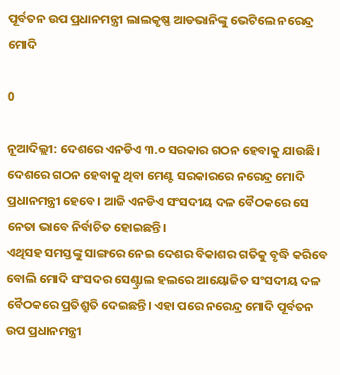ପୂର୍ବତନ ଉପ ପ୍ରଧାନମନ୍ତ୍ରୀ ଲାଲକୃଷ୍ଣ ଆଡଭାନିଙ୍କୁ ଭେଟିଲେ ନରେନ୍ଦ୍ର ମୋଦି

0

ନୂଆଦିଲ୍ଲୀ: ଦେଶରେ ଏନଡିଏ ୩.୦ ସରକାର ଗଠନ ହେବାକୁ ଯାଉଛି। ଦେଶରେ ଗଠନ ହେବାକୁ ଥିବା ମେଣ୍ଟ ସରକାରରେ ନରେନ୍ଦ୍ର ମୋଦି ପ୍ରଧାନମନ୍ତ୍ରୀ ହେବେ। ଆଜି ଏନଡିଏ ସଂସଦୀୟ ଦଳ ବୈଠକରେ ସେ ନେତା ଭାବେ ନିର୍ବାଚିତ ହୋଇଛନ୍ତି।
ଏଥିସହ ସମସ୍ତଙ୍କୁ ସାଙ୍ଗରେ ନେଇ ଦେଶର ବିକାଶର ଗତିକୁ ବୃଦ୍ଧି କରିବେ ବୋଲି ମୋଦି ସଂସଦର ସେଣ୍ଟ୍ରାଲ ହଲରେ ଆୟୋଜିତ ସଂସଦୀୟ ଦଳ ବୈଠକରେ ପ୍ରତିଶ୍ରୁତି ଦେଇଛନ୍ତି। ଏହା ପରେ ନରେନ୍ଦ୍ର ମୋଦି ପୂର୍ବତନ ଉପ ପ୍ରଧାନମନ୍ତ୍ରୀ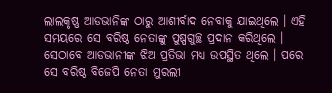ଲାଲକୃଷ୍ଣ ଆଡଭାନିଙ୍କ ଠାରୁ ଆଶୀର୍ବାଦ ନେବାକୁ ଯାଇଥିଲେ । ଏହି ସମୟରେ ସେ ବରିଷ୍ଠ ନେତାଙ୍କୁ ପୁଷ୍ପଗୁଚ୍ଛ ପ୍ରଦାନ କରିଥିଲେ । ସେଠାବେ ଆଡଭାନୀଙ୍କ ଝିଅ ପ୍ରତିଭା ମଧ୍ୟ ଉପସ୍ଥିତ ଥିଲେ । ପରେ ସେ ବରିଷ୍ଠ ବିଜେପି ନେତା ମୁରଲୀ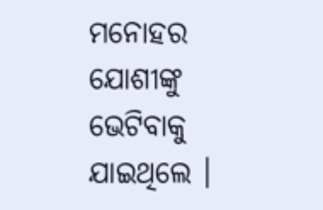ମନୋହର ଯୋଶୀଙ୍କୁ ଭେଟିବାକୁ ଯାଇଥିଲେ ।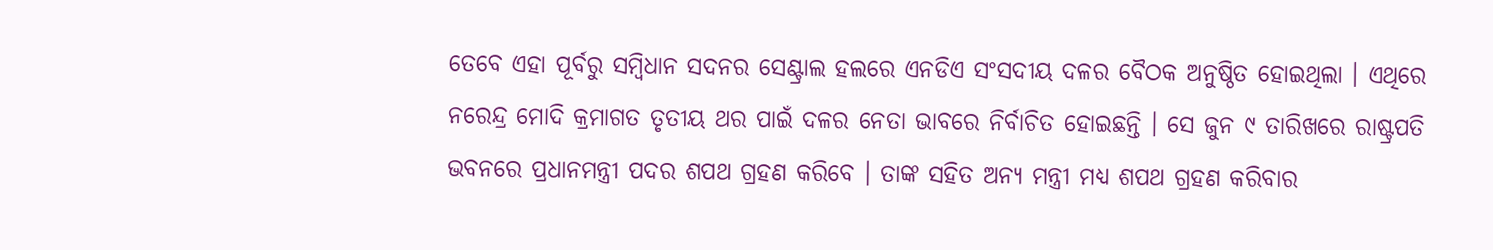ତେବେ ଏହା ପୂର୍ବରୁ ସମ୍ବିଧାନ ସଦନର ସେଣ୍ଟ୍ରାଲ ହଲରେ ଏନଡିଏ ସଂସଦୀୟ ଦଳର ବୈଠକ ଅନୁଷ୍ଠିତ ହୋଇଥିଲା । ଏଥିରେ ନରେନ୍ଦ୍ର ମୋଦି କ୍ରମାଗତ ତୃତୀୟ ଥର ପାଇଁ ଦଳର ନେତା ଭାବରେ ନିର୍ବାଚିତ ହୋଇଛନ୍ତି । ସେ ଜୁନ ୯ ତାରିଖରେ ରାଷ୍ଟ୍ରପତି ଭବନରେ ପ୍ରଧାନମନ୍ତ୍ରୀ ପଦର ଶପଥ ଗ୍ରହଣ କରିବେ । ତାଙ୍କ ସହିତ ଅନ୍ୟ ମନ୍ତ୍ରୀ ମଧ୍ୟ ଶପଥ ଗ୍ରହଣ କରିବାର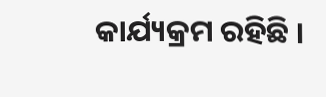କାର୍ଯ୍ୟକ୍ରମ ରହିଛି ।